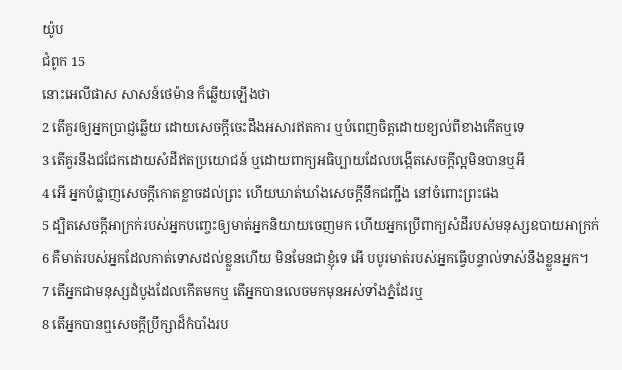យ៉ូប
ជំពូក 15
នោះអេលីផាស សាសន៍ថេម៉ាន ក៏ឆ្លើយឡើងថា
2 តើគួរឲ្យអ្នកប្រាជ្ញឆ្លើយ ដោយសេចក្ដីចេះដឹងអសារឥតការ ឬបំពេញចិត្តដោយខ្យល់ពីខាងកើតឬទេ
3 តើគួរនឹងជជែកដោយសំដីឥតប្រយោជន៍ ឬដោយពាក្យអធិប្បាយដែលបង្កើតសេចក្ដីល្អមិនបានឬអី
4 អើ អ្នកបំផ្លាញសេចក្ដីកោតខ្លាចដល់ព្រះ ហើយឃាត់ឃាំងសេចក្ដីនឹកជញ្ជឹង នៅចំពោះព្រះផង
5 ដ្បិតសេចក្ដីអាក្រក់របស់អ្នកបញ្ចេះឲ្យមាត់អ្នកនិយាយចេញមក ហើយអ្នកប្រើពាក្យសំដីរបស់មនុស្សឧបាយអាក្រក់
6 គឺមាត់របស់អ្នកដែលកាត់ទោសដល់ខ្លួនហើយ មិនមែនជាខ្ញុំទេ អើ បបូរមាត់របស់អ្នកធ្វើបន្ទាល់ទាស់នឹងខ្លួនអ្នក។
7 តើអ្នកជាមនុស្សដំបូងដែលកើតមកឬ តើអ្នកបានលេចមកមុនអស់ទាំងភ្នំដែរឬ
8 តើអ្នកបានឮសេចក្ដីប្រឹក្សាដ៏កំបាំងរប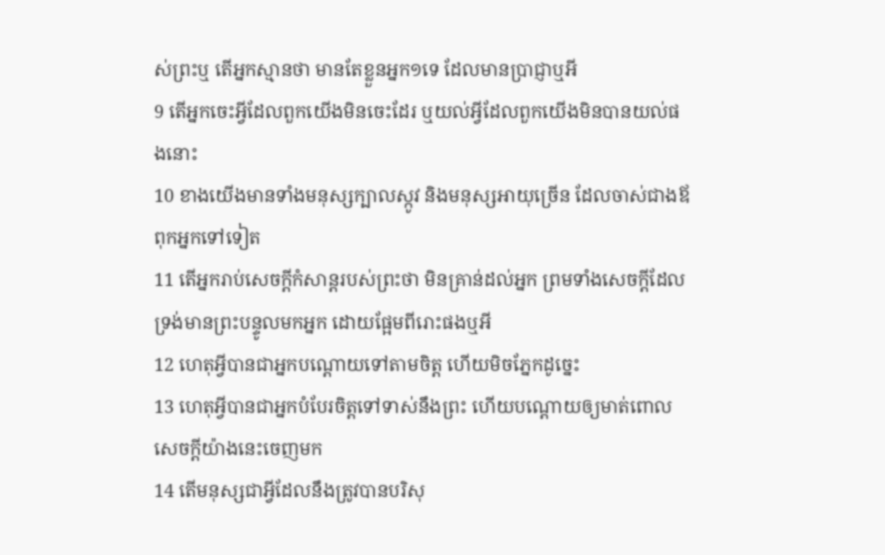ស់ព្រះឬ តើអ្នកស្មានថា មានតែខ្លួនអ្នក១ទេ ដែលមានប្រាជ្ញាឬអី
9 តើអ្នកចេះអ្វីដែលពួកយើងមិនចេះដែរ ឬយល់អ្វីដែលពួកយើងមិនបានយល់ផងនោះ
10 ខាងយើងមានទាំងមនុស្សក្បាលស្កូវ និងមនុស្សអាយុច្រើន ដែលចាស់ជាងឪពុកអ្នកទៅទៀត
11 តើអ្នករាប់សេចក្ដីកំសាន្តរបស់ព្រះថា មិនគ្រាន់ដល់អ្នក ព្រមទាំងសេចក្ដីដែលទ្រង់មានព្រះបន្ទូលមកអ្នក ដោយផ្អែមពីរោះផងឬអី
12 ហេតុអ្វីបានជាអ្នកបណ្តោយទៅតាមចិត្ត ហើយមិចភ្នែកដូច្នេះ
13 ហេតុអ្វីបានជាអ្នកបំបែរចិត្តទៅទាស់នឹងព្រះ ហើយបណ្តោយឲ្យមាត់ពោលសេចក្ដីយ៉ាងនេះចេញមក
14 តើមនុស្សជាអ្វីដែលនឹងត្រូវបានបរិសុ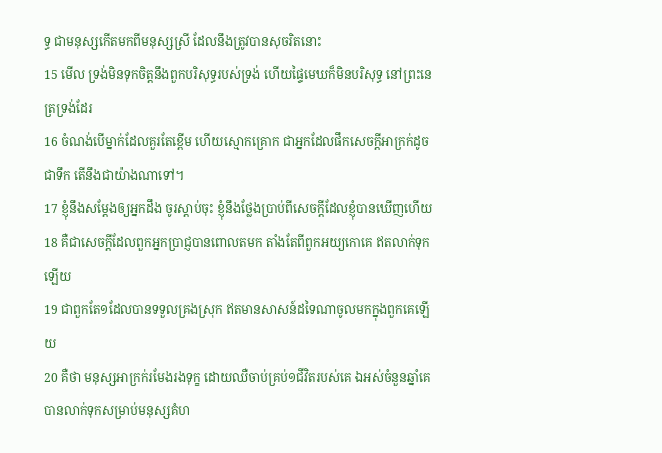ទ្ធ ជាមនុស្សកើតមកពីមនុស្សស្រី ដែលនឹងត្រូវបានសុចរិតនោះ
15 មើល ទ្រង់មិនទុកចិត្តនឹងពួកបរិសុទ្ធរបស់ទ្រង់ ហើយផ្ទៃមេឃក៏មិនបរិសុទ្ធ នៅព្រះនេត្រទ្រង់ដែរ
16 ចំណង់បើម្នាក់ដែលគួរតែខ្ពើម ហើយស្មោកគ្រោក ជាអ្នកដែលផឹកសេចក្ដីអាក្រក់ដូចជាទឹក តើនឹងជាយ៉ាងណាទៅ។
17 ខ្ញុំនឹងសម្ដែងឲ្យអ្នកដឹង ចូរស្តាប់ចុះ ខ្ញុំនឹងថ្លែងប្រាប់ពីសេចក្ដីដែលខ្ញុំបានឃើញហើយ
18 គឺជាសេចក្ដីដែលពួកអ្នកប្រាជ្ញបានពោលតមក តាំងតែពីពួកអយ្យកោគេ ឥតលាក់ទុកឡើយ
19 ជាពួកតែ១ដែលបានទទួលគ្រងស្រុក ឥតមានសាសន៍ដទៃណាចូលមកក្នុងពួកគេឡើយ
20 គឺថា មនុស្សអាក្រក់រមែងរងទុក្ខ ដោយឈឺចាប់គ្រប់១ជីវិតរបស់គេ ឯអស់ចំនួនឆ្នាំគេបានលាក់ទុកសម្រាប់មនុស្សគំហ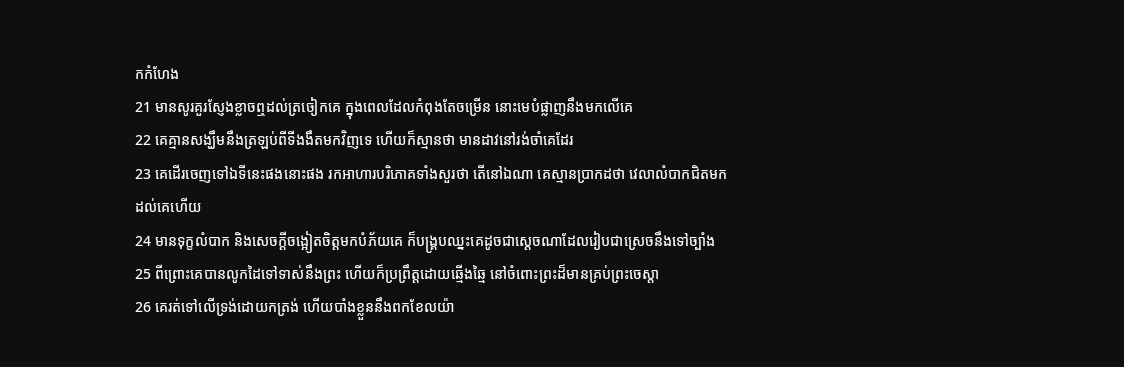កកំហែង
21 មានសូរគួរស្ញែងខ្លាចឮដល់ត្រចៀកគេ ក្នុងពេលដែលកំពុងតែចម្រើន នោះមេបំផ្លាញនឹងមកលើគេ
22 គេគ្មានសង្ឃឹមនឹងត្រឡប់ពីទីងងឹតមកវិញទេ ហើយក៏ស្មានថា មានដាវនៅរង់ចាំគេដែរ
23 គេដើរចេញទៅឯទីនេះផងនោះផង រកអាហារបរិភោគទាំងសួរថា តើនៅឯណា គេស្មានប្រាកដថា វេលាលំបាកជិតមកដល់គេហើយ
24 មានទុក្ខលំបាក និងសេចក្ដីចង្អៀតចិត្តមកបំភ័យគេ ក៏បង្គ្របឈ្នះគេដូចជាស្តេចណាដែលរៀបជាស្រេចនឹងទៅច្បាំង
25 ពីព្រោះគេបានលូកដៃទៅទាស់នឹងព្រះ ហើយក៏ប្រព្រឹត្តដោយឆ្មើងឆ្មៃ នៅចំពោះព្រះដ៏មានគ្រប់ព្រះចេស្តា
26 គេរត់ទៅលើទ្រង់ដោយកត្រង់ ហើយបាំងខ្លួននឹងពកខែលយ៉ា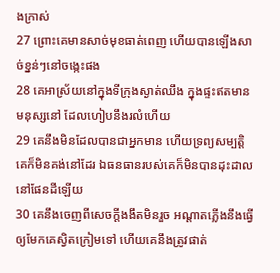ងក្រាស់
27 ព្រោះគេមានសាច់មុខធាត់ពេញ ហើយបានឡើងសាច់ខ្នន់ៗនៅចង្កេះផង
28 គេអាស្រ័យនៅក្នុងទីក្រុងស្ងាត់ឈឹង ក្នុងផ្ទះឥតមានមនុស្សនៅ ដែលហៀបនឹងរលំហើយ
29 គេនឹងមិនដែលបានជាអ្នកមាន ហើយទ្រព្យសម្បត្តិគេក៏មិនគង់នៅដែរ ឯធនធានរបស់គេក៏មិនបានដុះដាលនៅផែនដីឡើយ
30 គេនឹងចេញពីសេចក្ដីងងឹតមិនរួច អណ្តាតភ្លើងនឹងធ្វើឲ្យមែកគេស្វិតក្រៀមទៅ ហើយគេនឹងត្រូវផាត់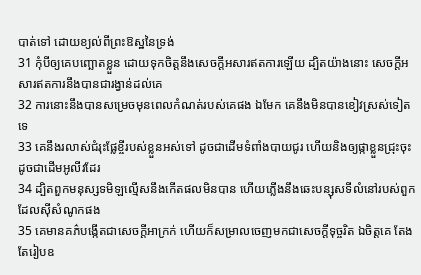បាត់ទៅ ដោយខ្យល់ពីព្រះឱស្ឋនៃទ្រង់
31 កុំបីឲ្យគេបញ្ឆោតខ្លួន ដោយទុកចិត្តនឹងសេចក្ដីអសារឥតការឡើយ ដ្បិតយ៉ាងនោះ សេចក្ដីអសារឥតការនឹងបានជារង្វាន់ដល់គេ
32 ការនោះនឹងបានសម្រេចមុនពេលកំណត់របស់គេផង ឯមែក គេនឹងមិនបានខៀវស្រស់ទៀតទេ
33 គេនឹងរលាស់ជំរុះផ្លែខ្ចីរបស់ខ្លួនអស់ទៅ ដូចជាដើមទំពាំងបាយជូរ ហើយនិងឲ្យផ្កាខ្លួនជ្រុះចុះ ដូចជាដើមអូលីវដែរ
34 ដ្បិតពួកមនុស្សទមិឡល្មើសនឹងកើតផលមិនបាន ហើយភ្លើងនឹងឆេះបន្សុសទីលំនៅរបស់ពួកដែលស៊ីសំណូកផង
35 គេមានគភ៌បង្កើតជាសេចក្ដីអាក្រក់ ហើយក៏សម្រាលចេញមកជាសេចក្ដីទុច្ចរិត ឯចិត្តគេ តែងតែរៀបឧ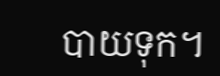បាយទុក។